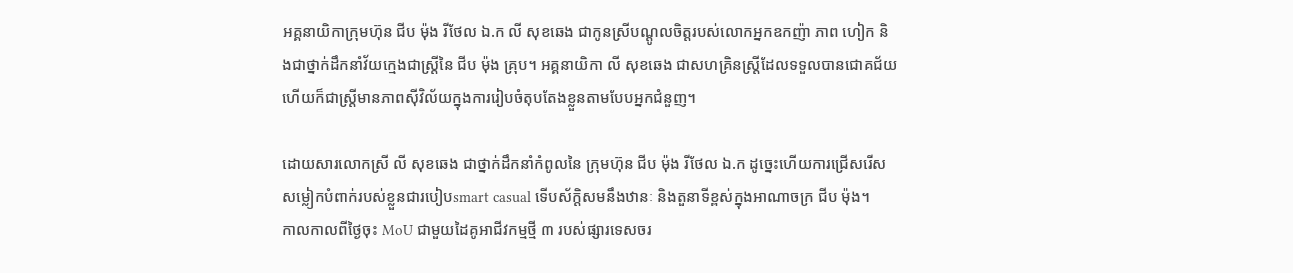អគ្គនាយិកាក្រុមហ៊ុន ជីប ម៉ុង រីថែល ឯ.ក លី សុខឆេង ជាកូនស្រីបណ្ដូលចិត្តរបស់លោកអ្នកឧកញ៉ា ភាព ហៀក និងជាថ្នាក់ដឹកនាំវ័យក្មេងជាស្ត្រីនៃ ជីប ម៉ុង គ្រុប។ អគ្គនាយិកា លី សុខឆេង ជាសហគ្រិនស្រ្តីដែលទទួលបានជោគជ័យ ហើយក៏ជាស្ត្រីមានភាពស៊ីវិល័យក្នុងការរៀបចំតុបតែងខ្លួនតាមបែបអ្នកជំនួញ។

ដោយសារលោកស្រី លី សុខឆេង ជាថ្នាក់ដឹកនាំកំពូលនៃ ក្រុមហ៊ុន ជីប ម៉ុង រីថែល ឯ.ក ដូច្នេះហើយការជ្រើសរើសសម្លៀកបំពាក់របស់ខ្លួនជារបៀបsmart casual ទើបស័ក្ដិសមនឹងឋានៈ និងតួនាទីខ្ពស់ក្នុងអាណាចក្រ ជីប ម៉ុង។
កាលកាលពីថ្ងៃចុះ MoU ជាមួយដៃគូអាជីវកម្មថ្មី ៣ របស់ផ្សារទេសចរ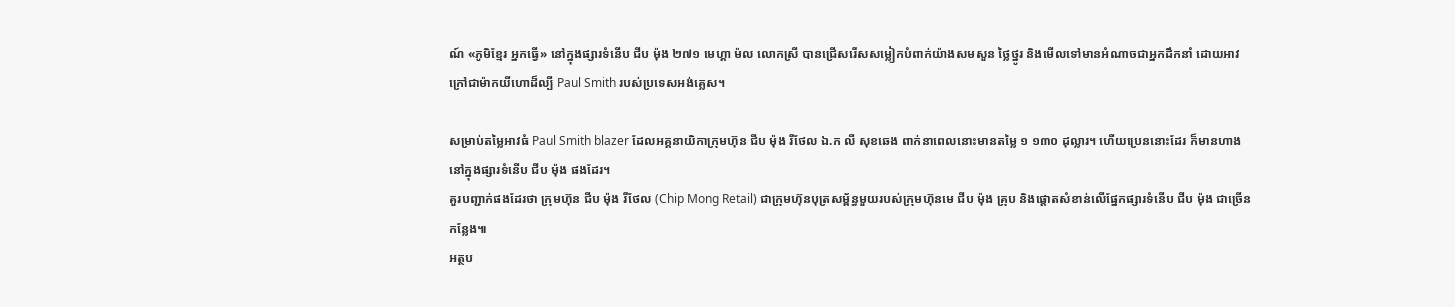ណ៍ «ភូមិខ្មែរ អ្នកធ្វើ» នៅក្នុងផ្សារទំនើប ជីប ម៉ុង ២៧១ មេហ្គា ម៉ល លោកស្រី បានជ្រើសរើសសម្លៀកបំពាក់យ៉ាងសមសួន ថ្លៃថ្នូរ និងមើលទៅមានអំណាចជាអ្នកដឹកនាំ ដោយអាវក្រៅជាម៉ាកយីហោដ៏ល្បី Paul Smith របស់ប្រទេសអង់គ្លេស។

សម្រាប់តម្លៃអាវធំ Paul Smith blazer ដែលអគ្គនាយិកាក្រុមហ៊ុន ជីប ម៉ុង រីថែល ឯ.ក លី សុខឆេង ពាក់នាពេលនោះមានតម្លៃ ១ ១៣០ ដុល្លារ។ ហើយប្រេននោះដែរ ក៏មានហាងនៅក្នុងផ្សារទំនើប ជីប ម៉ុង ផងដែរ។
គួរបញ្ជាក់ផងដែរថា ក្រុមហ៊ុន ជីប ម៉ុង រីថែល (Chip Mong Retail) ជាក្រុមហ៊ុនបុត្រសម្ព័ន្ធមួយរបស់ក្រុមហ៊ុនមេ ជីប ម៉ុង គ្រុប និងផ្ដោតសំខាន់លើផ្នែកផ្សារទំនើប ជីប ម៉ុង ជាច្រើនកន្លែង៕
អត្ថប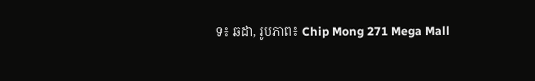ទ៖ ឆដា, រូបភាព៖ Chip Mong 271 Mega Mall